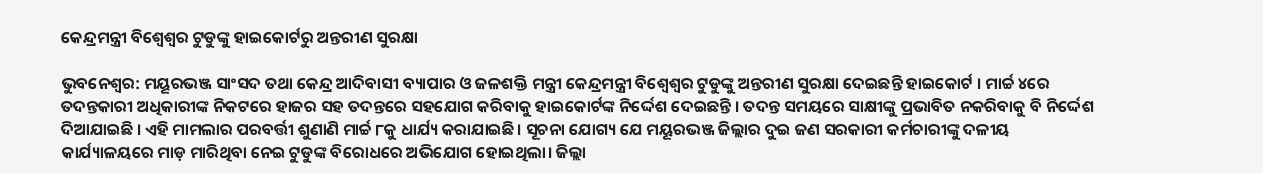କେନ୍ଦ୍ରମନ୍ତ୍ରୀ ବିଶ୍ୱେଶ୍ଵର ଟୁଡୁଙ୍କୁ ହାଇକୋର୍ଟରୁ ଅନ୍ତରୀଣ ସୁରକ୍ଷା

ଭୁବନେଶ୍ୱର: ମୟୂରଭଞ୍ଜ ସାଂସଦ ତଥା କେନ୍ଦ୍ର ଆଦିବାସୀ ବ୍ୟାପାର ଓ ଜଳଶକ୍ତି ମନ୍ତ୍ରୀ କେନ୍ଦ୍ରମନ୍ତ୍ରୀ ବିଶ୍ୱେଶ୍ଵର ଟୁଡୁଙ୍କୁ ଅନ୍ତରୀଣ ସୁରକ୍ଷା ଦେଇଛନ୍ତି ହାଇକୋର୍ଟ । ମାର୍ଚ୍ଚ ୪ରେ ତଦନ୍ତକାରୀ ଅଧିକାରୀଙ୍କ ନିକଟରେ ହାଜର ସହ ତଦନ୍ତରେ ସହଯୋଗ କରିବାକୁ ହାଇକୋର୍ଟଙ୍କ ନିର୍ଦ୍ଦେଶ ଦେଇଛନ୍ତି । ତଦନ୍ତ ସମୟରେ ସାକ୍ଷୀଙ୍କୁ ପ୍ରଭାବିତ ନକରିବାକୁ ବି ନିର୍ଦ୍ଦେଶ ଦିଆଯାଇଛି । ଏହି ମାମଲାର ପରବର୍ତ୍ତୀ ଶୁଣାଣି ମାର୍ଚ୍ଚ ୮କୁ ଧାର୍ଯ୍ୟ କରାଯାଇଛି। ସୂଚନା ଯୋଗ୍ୟ ଯେ ମୟୂରଭଞ୍ଜ ଜିଲ୍ଲାର ଦୁଇ ଜଣ ସରକାରୀ କର୍ମଚାରୀଙ୍କୁ ଦଳୀୟ କାର୍ଯ୍ୟାଳୟରେ ମାଡ଼ ମାରିଥିବା ନେଇ ଟୁଡୁଙ୍କ ବିରୋଧରେ ଅଭିଯୋଗ ହୋଇଥିଲା। ଜିଲ୍ଲା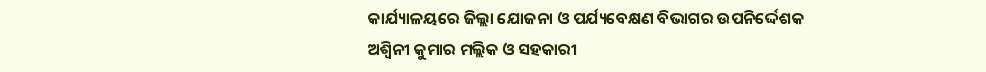କାର୍ଯ୍ୟାଳୟରେ ଜିଲ୍ଲା ଯୋଜନା ଓ ପର୍ଯ୍ୟବେକ୍ଷଣ ବିଭାଗର ଉପନିର୍ଦ୍ଦେଶକ ଅଶ୍ବିନୀ କୁମାର ମଲ୍ଲିକ ଓ ସହକାରୀ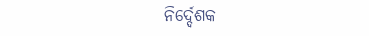ନିର୍ଦ୍ଦେଶକ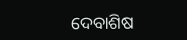ଦେବାଶିଷ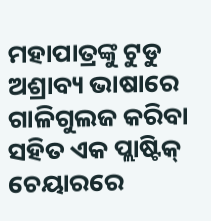ମହାପାତ୍ରଙ୍କୁ ଟୁଡୁ ଅଶ୍ରାବ୍ୟ ଭାଷାରେ ଗାଳିଗୁଲଜ କରିବା ସହିତ ଏକ ପ୍ଲାଷ୍ଟିକ୍ ଚେୟାରରେ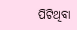ପିଟିଥିବା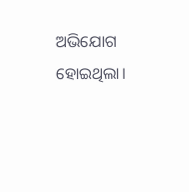ଅଭିଯୋଗ ହୋଇଥିଲା।